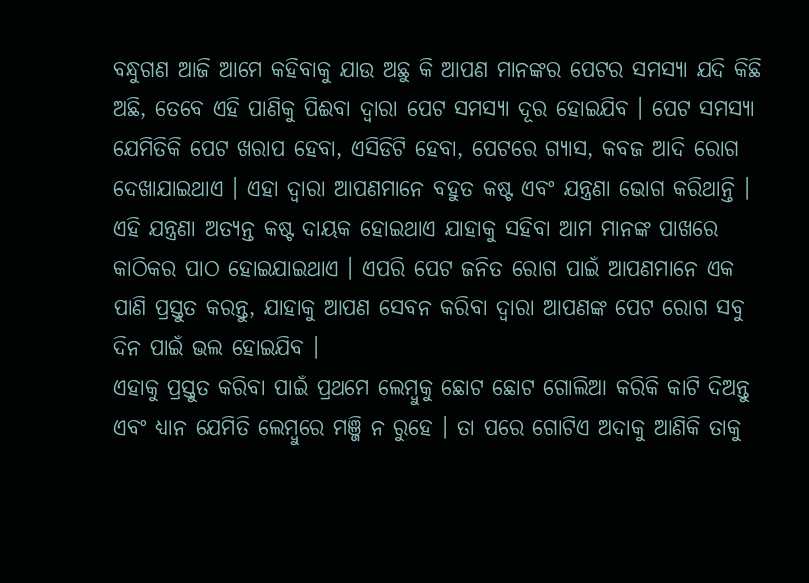ବନ୍ଧୁଗଣ ଆଜି ଆମେ କହିବାକୁ ଯାଉ ଅଛୁ କି ଆପଣ ମାନଙ୍କର ପେଟର ସମସ୍ଯା ଯଦି କିଛି ଅଛି, ତେବେ ଏହି ପାଣିକୁ ପିଈବା ଦ୍ଵାରା ପେଟ ସମସ୍ଯା ଦୂର ହୋଇଯିବ । ପେଟ ସମସ୍ଯା ଯେମିତିକି ପେଟ ଖରାପ ହେବା, ଏସିଡିଟି ହେବା, ପେଟରେ ଗ୍ଯାସ, କବଜ ଆଦି ରୋଗ ଦେଖାଯାଇଥାଏ । ଏହା ଦ୍ଵାରା ଆପଣମାନେ ବହୁତ କଷ୍ଟ ଏବଂ ଯନ୍ତ୍ରଣା ଭୋଗ କରିଥାନ୍ତି । ଏହି ଯନ୍ତ୍ରଣା ଅତ୍ୟନ୍ତ କଷ୍ଟ ଦାୟକ ହୋଇଥାଏ ଯାହାକୁ ସହିବା ଆମ ମାନଙ୍କ ପାଖରେ କାଠିକର ପାଠ ହୋଇଯାଇଥାଏ । ଏପରି ପେଟ ଜନିତ ରୋଗ ପାଇଁ ଆପଣମାନେ ଏକ ପାଣି ପ୍ରସ୍ତୁତ କରନ୍ତୁ, ଯାହାକୁ ଆପଣ ସେବନ କରିବା ଦ୍ଵାରା ଆପଣଙ୍କ ପେଟ ରୋଗ ସବୁ ଦିନ ପାଇଁ ଭଲ ହୋଇଯିବ ।
ଏହାକୁ ପ୍ରସ୍ତୁତ କରିବା ପାଇଁ ପ୍ରଥମେ ଲେମ୍ବୁକୁ ଛୋଟ ଛୋଟ ଗୋଲିଆ କରିକି କାଟି ଦିଅନ୍ତୁ ଏବଂ ଧ୍ୟାନ ଯେମିତି ଲେମ୍ବୁରେ ମଞ୍ଜି ନ ରୁହେ । ତା ପରେ ଗୋଟିଏ ଅଦାକୁ ଆଣିକି ତାକୁ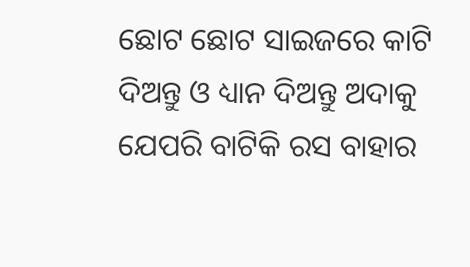ଛୋଟ ଛୋଟ ସାଇଜରେ କାଟି ଦିଅନ୍ତୁ ଓ ଧ୍ୟାନ ଦିଅନ୍ତୁ ଅଦାକୁ ଯେପରି ବାଟିକି ରସ ବାହାର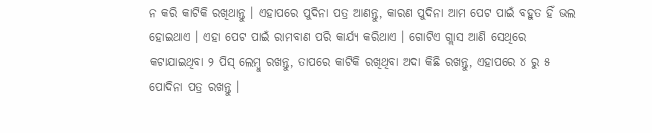ନ କରି କାଟିକି ରଖିଥାନ୍ତୁ । ଏହାପରେ ପୁଦିନା ପତ୍ର ଆଣନ୍ତୁ, କାରଣ ପୁଦିନା ଆମ ପେଟ ପାଇଁ ବହୁତ ହିଁ ଭଲ ହୋଇଥାଏ । ଏହା ପେଟ ପାଇଁ ରାମବାଣ ପରି କାର୍ଯ୍ୟ କରିଥାଏ । ଗୋଟିଏ ଗ୍ଲାସ ଆଣି ସେଥିରେ କଟାଯାଇଥିବା ୨ ପିସ୍ ଲେମ୍ବୁ ରଖନ୍ତୁ, ତାପରେ କାଟିକି ରଖିଥିବା ଅଦା କିଛି ରଖନ୍ତୁ, ଏହାପରେ ୪ ରୁ ୫ ପୋଦିନା ପତ୍ର ରଖନ୍ତୁ ।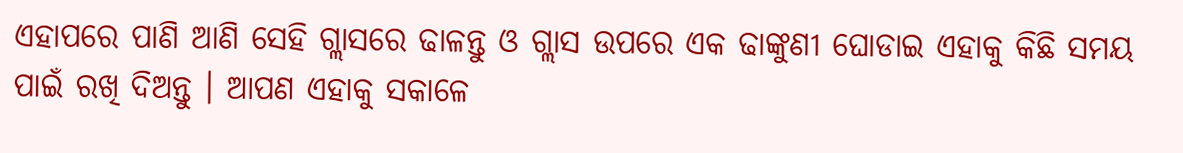ଏହାପରେ ପାଣି ଆଣି ସେହି ଗ୍ଲାସରେ ଢାଳନ୍ତୁ ଓ ଗ୍ଲାସ ଉପରେ ଏକ ଢାଙ୍କୁଣୀ ଘୋଡାଇ ଏହାକୁ କିଛି ସମୟ ପାଇଁ ରଖି ଦିଅନ୍ତୁ । ଆପଣ ଏହାକୁ ସକାଳେ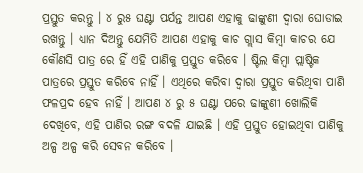ପ୍ରସ୍ତୁତ କରନ୍ତୁ । ୪ ରୁ୫ ଘଣ୍ଟା ପର୍ଯନ୍ତ ଆପଣ ଏହାକୁ ଢାଙ୍କୁଣୀ ଦ୍ଵାରା ଘୋଡାଇ ରଖନ୍ତୁ । ଧ୍ୟାନ ଦିଅନ୍ତୁ ଯେମିତି ଆପଣ ଏହାକୁ କାଚ ଗ୍ଲାସ କିମ୍ବା କାଚର ଯେ କୌଣସି ପାତ୍ର ରେ ହିଁ ଏହି ପାଣିକୁ ପ୍ରସ୍ତୁତ କରିବେ । ଷ୍ଟିଲ କିମ୍ବା ପ୍ଲାଷ୍ଟିକ ପାତ୍ରରେ ପ୍ରସ୍ତୁତ କରିବେ ନାହିଁ । ଏଥିରେ କରିବା ଦ୍ଵାରା ପ୍ରସ୍ତୁତ କରିଥିବା ପାଣି ଫଳପ୍ରଦ ହେବ ନାହିଁ । ଆପଣ ୪ ରୁ ୫ ଘଣ୍ଟା ପରେ ଢାଙ୍କୁଣୀ ଖୋଲିକି ଦେଖିବେ, ଏହି ପାଣିର ରଙ୍ଗ ବଦଳି ଯାଇଛି । ଏହି ପ୍ରସ୍ତୁତ ହୋଇଥିବା ପାଣିକୁ ଅଳ୍ପ ଅଳ୍ପ କରି ସେବନ କରିବେ ।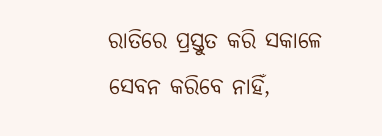ରାତିରେ ପ୍ରସ୍ତୁତ କରି ସକାଳେ ସେବନ କରିବେ ନାହିଁ,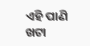ଏହି ପାଣି ଖଟା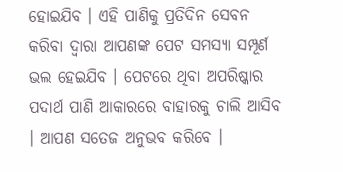ହୋଇଯିବ । ଏହି ପାଣିକୁ ପ୍ରତିଦିନ ସେବନ କରିବା ଦ୍ଵାରା ଆପଣଙ୍କ ପେଟ ସମସ୍ଯା ସମ୍ପୂର୍ଣ ଭଲ ହେଇଯିବ । ପେଟରେ ଥିବା ଅପରିଷ୍କାର ପଦାର୍ଥ ପାଣି ଆକାରରେ ବାହାରକୁ ଚାଲି ଆସିବ । ଆପଣ ସତେଜ ଅନୁଭବ କରିବେ ।